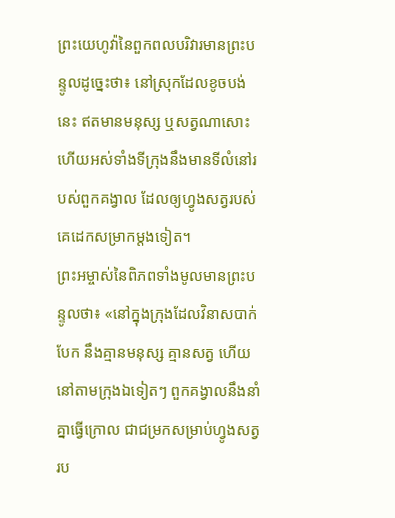ព្រះយេហូវ៉ានៃពួកពលបរិវារមានព្រះបន្ទូលដូច្នេះថា៖ នៅស្រុកដែលខូចបង់នេះ ឥតមានមនុស្ស ឬសត្វណាសោះ ហើយអស់ទាំងទីក្រុងនឹងមានទីលំនៅរបស់ពួកគង្វាល ដែលឲ្យហ្វូងសត្វរបស់គេដេកសម្រាកម្តងទៀត។
ព្រះអម្ចាស់នៃពិភពទាំងមូលមានព្រះបន្ទូលថា៖ «នៅក្នុងក្រុងដែលវិនាសបាក់បែក នឹងគ្មានមនុស្ស គ្មានសត្វ ហើយនៅតាមក្រុងឯទៀតៗ ពួកគង្វាលនឹងនាំគ្នាធ្វើក្រោល ជាជម្រកសម្រាប់ហ្វូងសត្វរប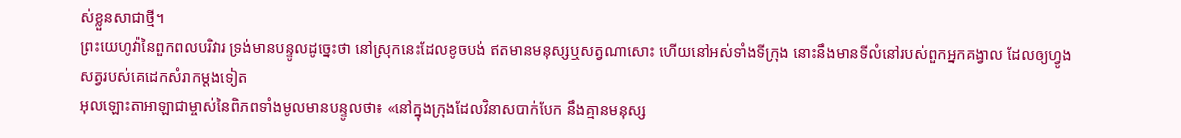ស់ខ្លួនសាជាថ្មី។
ព្រះយេហូវ៉ានៃពួកពលបរិវារ ទ្រង់មានបន្ទូលដូច្នេះថា នៅស្រុកនេះដែលខូចបង់ ឥតមានមនុស្សឬសត្វណាសោះ ហើយនៅអស់ទាំងទីក្រុង នោះនឹងមានទីលំនៅរបស់ពួកអ្នកគង្វាល ដែលឲ្យហ្វូងសត្វរបស់គេដេកសំរាកម្តងទៀត
អុលឡោះតាអាឡាជាម្ចាស់នៃពិភពទាំងមូលមានបន្ទូលថា៖ «នៅក្នុងក្រុងដែលវិនាសបាក់បែក នឹងគ្មានមនុស្ស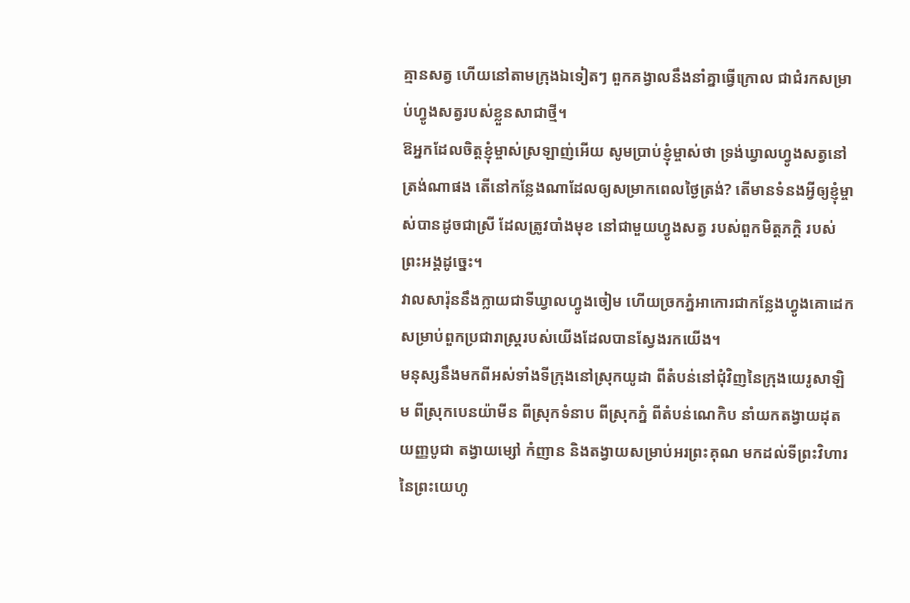គ្មានសត្វ ហើយនៅតាមក្រុងឯទៀតៗ ពួកគង្វាលនឹងនាំគ្នាធ្វើក្រោល ជាជំរកសម្រាប់ហ្វូងសត្វរបស់ខ្លួនសាជាថ្មី។
ឱអ្នកដែលចិត្តខ្ញុំម្ចាស់ស្រឡាញ់អើយ សូមប្រាប់ខ្ញុំម្ចាស់ថា ទ្រង់ឃ្វាលហ្វូងសត្វនៅត្រង់ណាផង តើនៅកន្លែងណាដែលឲ្យសម្រាកពេលថ្ងៃត្រង់? តើមានទំនងអ្វីឲ្យខ្ញុំម្ចាស់បានដូចជាស្រី ដែលត្រូវបាំងមុខ នៅជាមួយហ្វូងសត្វ របស់ពួកមិត្តភក្ដិ របស់ព្រះអង្គដូច្នេះ។
វាលសារ៉ុននឹងក្លាយជាទីឃ្វាលហ្វូងចៀម ហើយច្រកភ្នំអាកោរជាកន្លែងហ្វូងគោដេក សម្រាប់ពួកប្រជារាស្ត្ររបស់យើងដែលបានស្វែងរកយើង។
មនុស្សនឹងមកពីអស់ទាំងទីក្រុងនៅស្រុកយូដា ពីតំបន់នៅជុំវិញនៃក្រុងយេរូសាឡិម ពីស្រុកបេនយ៉ាមីន ពីស្រុកទំនាប ពីស្រុកភ្នំ ពីតំបន់ណេកិប នាំយកតង្វាយដុត យញ្ញបូជា តង្វាយម្សៅ កំញាន និងតង្វាយសម្រាប់អរព្រះគុណ មកដល់ទីព្រះវិហារនៃព្រះយេហូ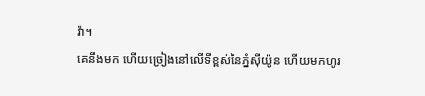វ៉ា។
គេនឹងមក ហើយច្រៀងនៅលើទីខ្ពស់នៃភ្នំស៊ីយ៉ូន ហើយមកហូរ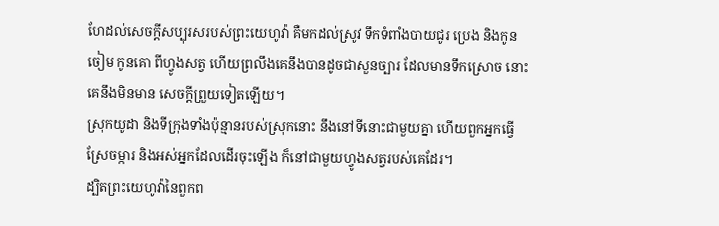ហែដល់សេចក្ដីសប្បុរសរបស់ព្រះយេហូវ៉ា គឺមកដល់ស្រូវ ទឹកទំពាំងបាយជូរ ប្រេង និងកូនចៀម កូនគោ ពីហ្វូងសត្វ ហើយព្រលឹងគេនឹងបានដូចជាសួនច្បារ ដែលមានទឹកស្រោច នោះគេនឹងមិនមាន សេចក្ដីព្រួយទៀតឡើយ។
ស្រុកយូដា និងទីក្រុងទាំងប៉ុន្មានរបស់ស្រុកនោះ នឹងនៅទីនោះជាមួយគ្នា ហើយពួកអ្នកធ្វើស្រែចម្ការ និងអស់អ្នកដែលដើរចុះឡើង ក៏នៅជាមួយហ្វូងសត្វរបស់គេដែរ។
ដ្បិតព្រះយេហូវ៉ានៃពួកព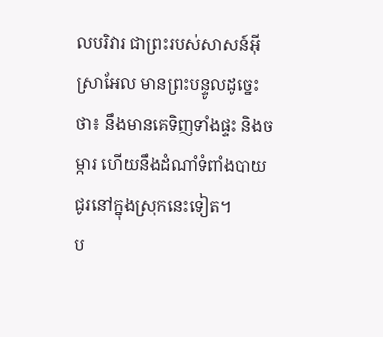លបរិវារ ជាព្រះរបស់សាសន៍អ៊ីស្រាអែល មានព្រះបន្ទូលដូច្នេះថា៖ នឹងមានគេទិញទាំងផ្ទះ និងចម្ការ ហើយនឹងដំណាំទំពាំងបាយជូរនៅក្នុងស្រុកនេះទៀត។
ប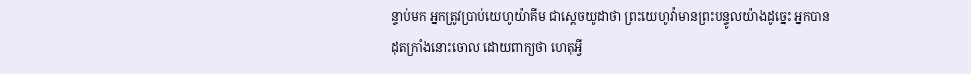ន្ទាប់មក អ្នកត្រូវប្រាប់យេហូយ៉ាគីម ជាស្តេចយូដាថា ព្រះយេហូវ៉ាមានព្រះបន្ទូលយ៉ាងដូច្នេះ អ្នកបានដុតក្រាំងនោះចោល ដោយពាក្យថា ហេតុអ្វី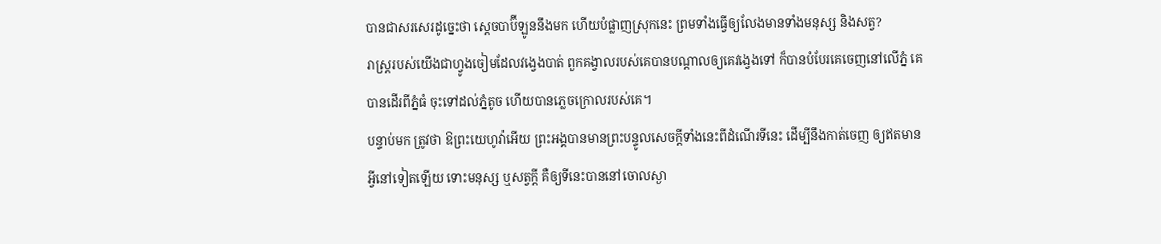បានជាសរសេរដូច្នេះថា ស្តេចបាប៊ីឡូននឹងមក ហើយបំផ្លាញស្រុកនេះ ព្រមទាំងធ្វើឲ្យលែងមានទាំងមនុស្ស និងសត្វ?
រាស្ត្ររបស់យើងជាហ្វូងចៀមដែលវង្វេងបាត់ ពួកគង្វាលរបស់គេបានបណ្ដាលឲ្យគេវង្វេងទៅ ក៏បានបំបែរគេចេញនៅលើភ្នំ គេបានដើរពីភ្នំធំ ចុះទៅដល់ភ្នំតូច ហើយបានភ្លេចក្រោលរបស់គេ។
បន្ទាប់មក ត្រូវថា ឱព្រះយេហូវ៉ាអើយ ព្រះអង្គបានមានព្រះបន្ទូលសេចក្ដីទាំងនេះពីដំណើរទីនេះ ដើម្បីនឹងកាត់ចេញ ឲ្យឥតមានអ្វីនៅទៀតឡើយ ទោះមនុស្ស ឬសត្វក្ដី គឺឲ្យទីនេះបាននៅចោលស្ងា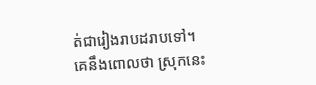ត់ជារៀងរាបដរាបទៅ។
គេនឹងពោលថា ស្រុកនេះ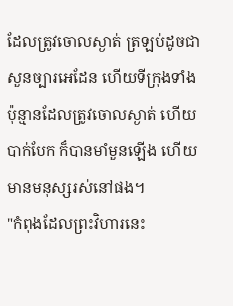ដែលត្រូវចោលស្ងាត់ ត្រឡប់ដូចជាសួនច្បារអេដែន ហើយទីក្រុងទាំងប៉ុន្មានដែលត្រូវចោលស្ងាត់ ហើយបាក់បែក ក៏បានមាំមួនឡើង ហើយមានមនុស្សរស់នៅផង។
"កំពុងដែលព្រះវិហារនេះ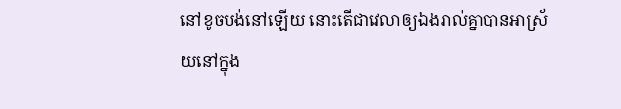នៅខូចបង់នៅឡើយ នោះតើជាវេលាឲ្យឯងរាល់គ្នាបានអាស្រ័យនៅក្នុង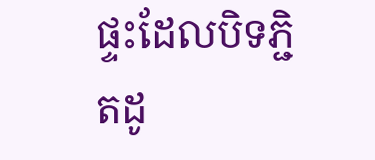ផ្ទះដែលបិទភ្ជិតដូ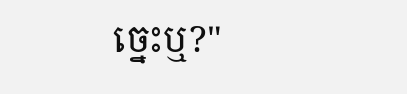ច្នេះឬ?"